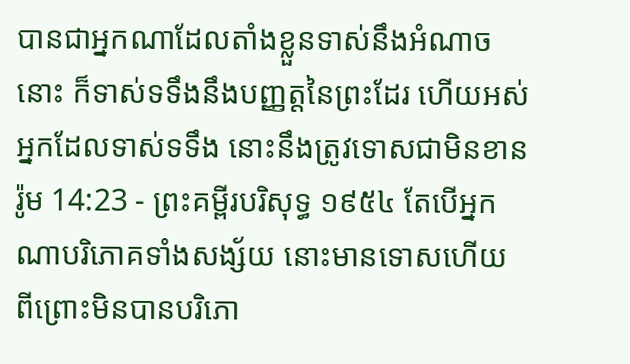បានជាអ្នកណាដែលតាំងខ្លួនទាស់នឹងអំណាចនោះ ក៏ទាស់ទទឹងនឹងបញ្ញត្តនៃព្រះដែរ ហើយអស់អ្នកដែលទាស់ទទឹង នោះនឹងត្រូវទោសជាមិនខាន
រ៉ូម 14:23 - ព្រះគម្ពីរបរិសុទ្ធ ១៩៥៤ តែបើអ្នកណាបរិភោគទាំងសង្ស័យ នោះមានទោសហើយ ពីព្រោះមិនបានបរិភោ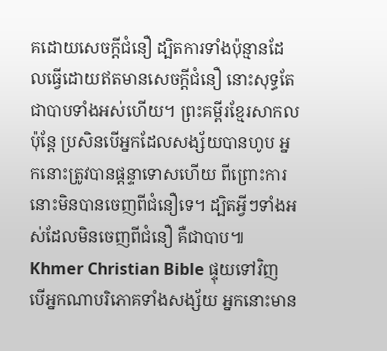គដោយសេចក្ដីជំនឿ ដ្បិតការទាំងប៉ុន្មានដែលធ្វើដោយឥតមានសេចក្ដីជំនឿ នោះសុទ្ធតែជាបាបទាំងអស់ហើយ។ ព្រះគម្ពីរខ្មែរសាកល ប៉ុន្តែ ប្រសិនបើអ្នកដែលសង្ស័យបានហូប អ្នកនោះត្រូវបានផ្ដន្ទាទោសហើយ ពីព្រោះការនោះមិនបានចេញពីជំនឿទេ។ ដ្បិតអ្វីៗទាំងអស់ដែលមិនចេញពីជំនឿ គឺជាបាប៕ Khmer Christian Bible ផ្ទុយទៅវិញ បើអ្នកណាបរិភោគទាំងសង្ស័យ អ្នកនោះមាន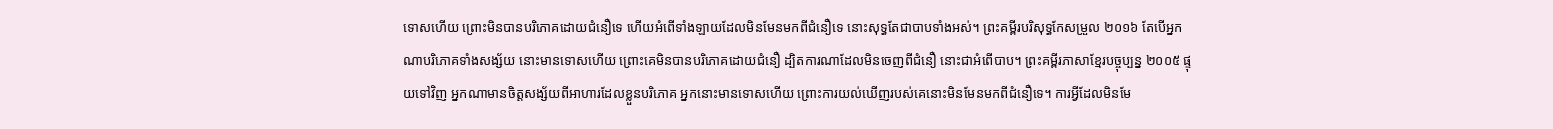ទោសហើយ ព្រោះមិនបានបរិភោគដោយជំនឿទេ ហើយអំពើទាំងឡាយដែលមិនមែនមកពីជំនឿទេ នោះសុទ្ធតែជាបាបទាំងអស់។ ព្រះគម្ពីរបរិសុទ្ធកែសម្រួល ២០១៦ តែបើអ្នកណាបរិភោគទាំងសង្ស័យ នោះមានទោសហើយ ព្រោះគេមិនបានបរិភោគដោយជំនឿ ដ្បិតការណាដែលមិនចេញពីជំនឿ នោះជាអំពើបាប។ ព្រះគម្ពីរភាសាខ្មែរបច្ចុប្បន្ន ២០០៥ ផ្ទុយទៅវិញ អ្នកណាមានចិត្តសង្ស័យពីអាហារដែលខ្លួនបរិភោគ អ្នកនោះមានទោសហើយ ព្រោះការយល់ឃើញរបស់គេនោះមិនមែនមកពីជំនឿទេ។ ការអ្វីដែលមិនមែ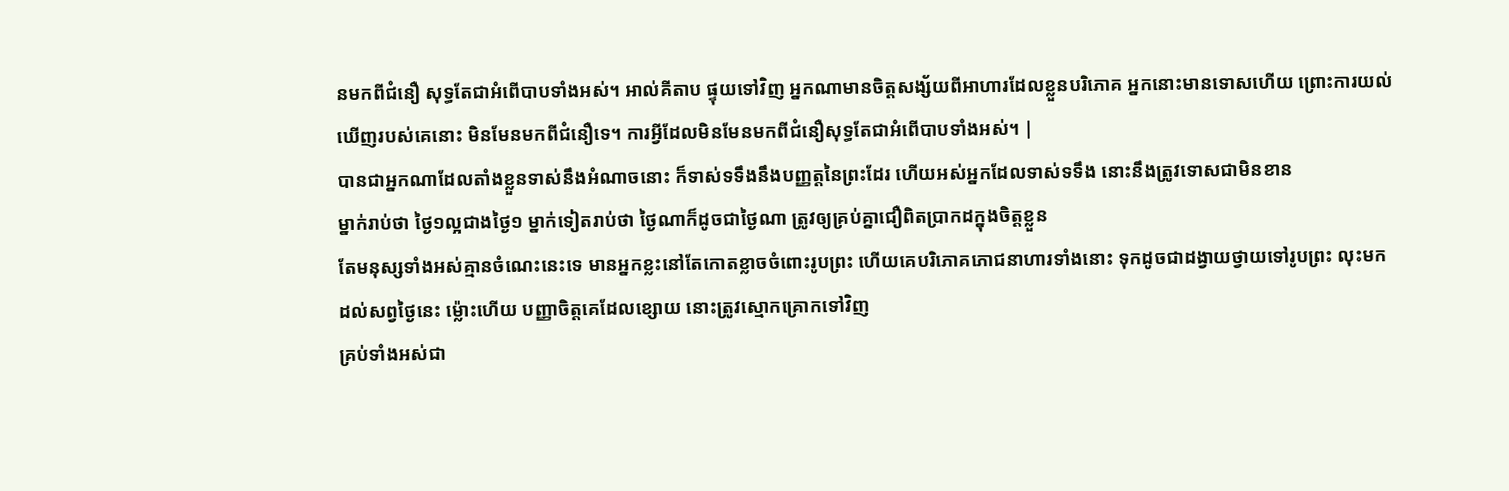នមកពីជំនឿ សុទ្ធតែជាអំពើបាបទាំងអស់។ អាល់គីតាប ផ្ទុយទៅវិញ អ្នកណាមានចិត្ដសង្ស័យពីអាហារដែលខ្លួនបរិភោគ អ្នកនោះមានទោសហើយ ព្រោះការយល់ឃើញរបស់គេនោះ មិនមែនមកពីជំនឿទេ។ ការអ្វីដែលមិនមែនមកពីជំនឿសុទ្ធតែជាអំពើបាបទាំងអស់។ |
បានជាអ្នកណាដែលតាំងខ្លួនទាស់នឹងអំណាចនោះ ក៏ទាស់ទទឹងនឹងបញ្ញត្តនៃព្រះដែរ ហើយអស់អ្នកដែលទាស់ទទឹង នោះនឹងត្រូវទោសជាមិនខាន
ម្នាក់រាប់ថា ថ្ងៃ១ល្អជាងថ្ងៃ១ ម្នាក់ទៀតរាប់ថា ថ្ងៃណាក៏ដូចជាថ្ងៃណា ត្រូវឲ្យគ្រប់គ្នាជឿពិតប្រាកដក្នុងចិត្តខ្លួន
តែមនុស្សទាំងអស់គ្មានចំណេះនេះទេ មានអ្នកខ្លះនៅតែកោតខ្លាចចំពោះរូបព្រះ ហើយគេបរិភោគភោជនាហារទាំងនោះ ទុកដូចជាដង្វាយថ្វាយទៅរូបព្រះ លុះមកដល់សព្វថ្ងៃនេះ ម៉្លោះហើយ បញ្ញាចិត្តគេដែលខ្សោយ នោះត្រូវស្មោកគ្រោកទៅវិញ
គ្រប់ទាំងអស់ជា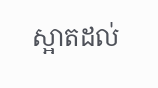ស្អាតដល់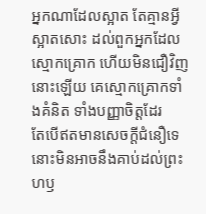អ្នកណាដែលស្អាត តែគ្មានអ្វីស្អាតសោះ ដល់ពួកអ្នកដែលស្មោកគ្រោក ហើយមិនជឿវិញនោះឡើយ គេស្មោកគ្រោកទាំងគំនិត ទាំងបញ្ញាចិត្តដែរ
តែបើឥតមានសេចក្ដីជំនឿទេ នោះមិនអាចនឹងគាប់ដល់ព្រះហឫ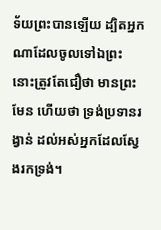ទ័យព្រះបានឡើយ ដ្បិតអ្នកណាដែលចូលទៅឯព្រះ នោះត្រូវតែជឿថា មានព្រះមែន ហើយថា ទ្រង់ប្រទានរង្វាន់ ដល់អស់អ្នកដែលស្វែងរកទ្រង់។